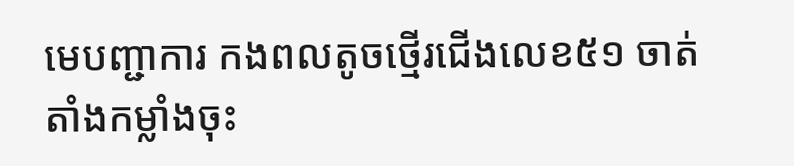មេបញ្ជាការ កងពលតូចថ្មើរជើងលេខ៥១ ចាត់តាំងកម្លាំងចុះ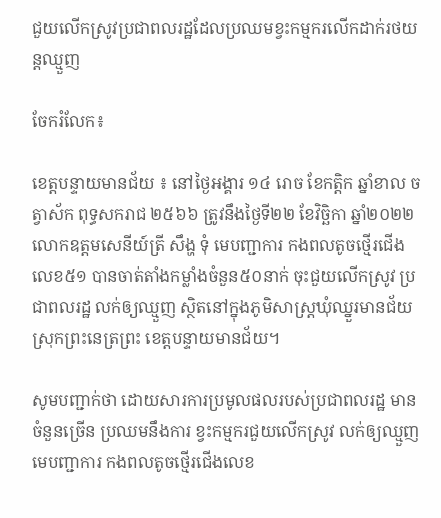ជួយលើកស្រូវប្រជាពលរដ្ឋដែលប្រឈមខ្វះកម្មករលើកដាក់រថយន្តឈ្មួញ

ចែករំលែក៖

ខេត្តបន្ទាយមានជ័យ ៖ នៅថ្ងៃអង្គារ ១៤ រោច ខែកត្តិក ឆ្នាំខាល ចត្វាស័ក ពុទ្ធសករាជ ២៥៦៦ ត្រូវនឹងថ្ងៃទី២២ ខែវិច្ឆិកា ឆ្នាំ២០២២ លោកឧត្តមសេនីយ៍ត្រី សឹង្ហ ទុំ មេបញ្ជាការ កងពលតូចថ្មើរជើងលេខ៥១ បានចាត់តាំងកម្លាំងចំនួន៥០នាក់ ចុះជួយលើកស្រូវ ប្រជាពលរដ្ឋ លក់ឲ្យឈ្មួញ ស្ថិតនៅក្នុងភូមិសាស្រ្តឃុំឈ្នួរមានជ័យ ស្រុកព្រះនេត្រព្រះ ខេត្តបន្ទាយមានជ័យ។

សូមបញ្ជាក់ថា ដោយសារការប្រមូលផលរបស់ប្រជាពលរដ្ឋ មានចំនួនច្រើន ប្រឈមនឹងការ ខ្វះកម្មករជួយលើកស្រូវ លក់ឲ្យឈ្មួញ មេបញ្ជាការ កងពលតូចថ្មើរជើងលេខ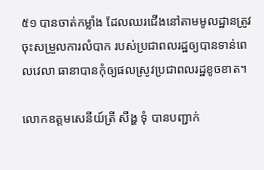៥១ បានចាត់កម្លាំង ដែលឈរជើងនៅតាមមូលដ្ឋានត្រូវចុះសម្រួលការលំបាក របស់ប្រជាពលរដ្ឋឲ្យបានទាន់ពេលវេលា ធានាបានកុំឲ្យផលស្រូវប្រជាពលរដ្ឋខូចខាត។

លោកឧត្តមសេនីយ៍ត្រី សឹង្ហ ទុំ បានបញ្ជាក់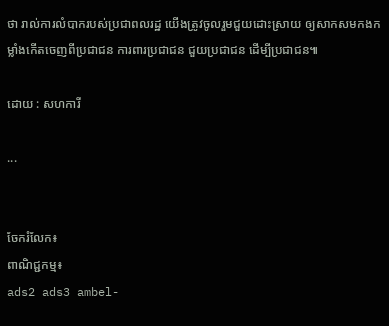ថា រាល់ការលំបាករបស់ប្រជាពលរដ្ឋ យើងត្រូវចូលរួមជួយដោះស្រាយ ឲ្យសាកសមកងកម្លាំងកើតចេញពីប្រជាជន ការពារប្រជាជន ជួយប្រជាជន ដើម្បីប្រជាជន៕

ដោយ : សហការី

...


ចែករំលែក៖
ពាណិជ្ជកម្ម៖
ads2 ads3 ambel-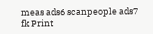meas ads6 scanpeople ads7 fk Print